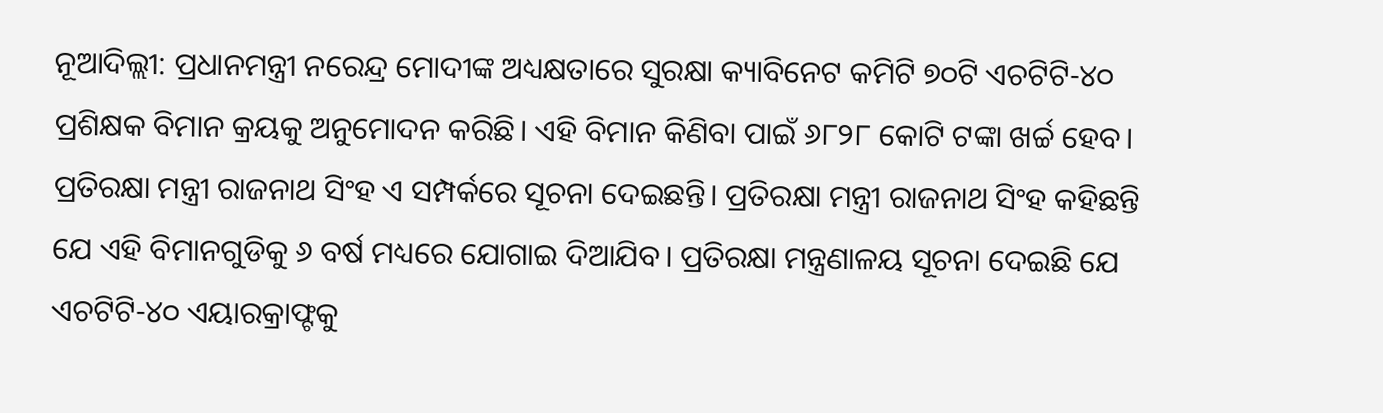ନୂଆଦିଲ୍ଲୀ: ପ୍ରଧାନମନ୍ତ୍ରୀ ନରେନ୍ଦ୍ର ମୋଦୀଙ୍କ ଅଧ୍ୟକ୍ଷତାରେ ସୁରକ୍ଷା କ୍ୟାବିନେଟ କମିଟି ୭୦ଟି ଏଚଟିଟି-୪୦ ପ୍ରଶିକ୍ଷକ ବିମାନ କ୍ରୟକୁ ଅନୁମୋଦନ କରିଛି। ଏହି ବିମାନ କିଣିବା ପାଇଁ ୬୮୨୮ କୋଟି ଟଙ୍କା ଖର୍ଚ୍ଚ ହେବ। ପ୍ରତିରକ୍ଷା ମନ୍ତ୍ରୀ ରାଜନାଥ ସିଂହ ଏ ସମ୍ପର୍କରେ ସୂଚନା ଦେଇଛନ୍ତି। ପ୍ରତିରକ୍ଷା ମନ୍ତ୍ରୀ ରାଜନାଥ ସିଂହ କହିଛନ୍ତି ଯେ ଏହି ବିମାନଗୁଡିକୁ ୬ ବର୍ଷ ମଧ୍ୟରେ ଯୋଗାଇ ଦିଆଯିବ। ପ୍ରତିରକ୍ଷା ମନ୍ତ୍ରଣାଳୟ ସୂଚନା ଦେଇଛି ଯେ ଏଚଟିଟି-୪୦ ଏୟାରକ୍ରାଫ୍ଟକୁ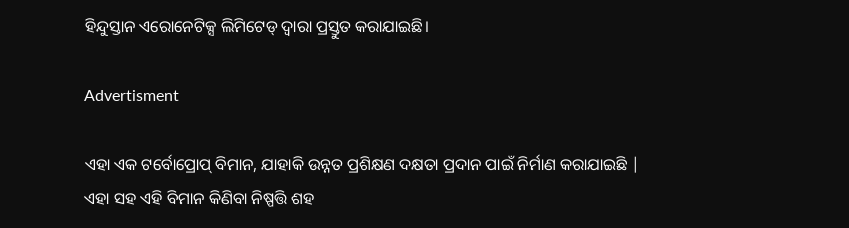ହିନ୍ଦୁସ୍ତାନ ଏରୋନେଟିକ୍ସ ଲିମିଟେଡ୍ ଦ୍ୱାରା ପ୍ରସ୍ତୁତ କରାଯାଇଛି।

Advertisment

ଏହା ଏକ ଟର୍ବୋପ୍ରୋପ୍ ବିମାନ, ଯାହାକି ଉନ୍ନତ ପ୍ରଶିକ୍ଷଣ ଦକ୍ଷତା ପ୍ରଦାନ ପାଇଁ ନିର୍ମାଣ କରାଯାଇଛି | ଏହା ସହ ଏହି ବିମାନ କିଣିବା ନିଷ୍ପତ୍ତି ଶହ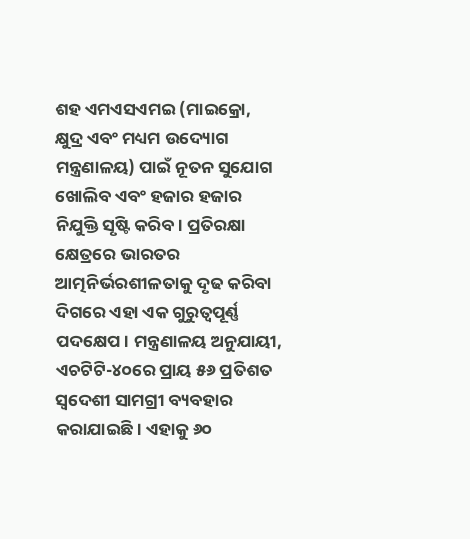ଶହ ଏମଏସଏମଇ (ମାଇକ୍ରୋ, କ୍ଷୁଦ୍ର ଏବଂ ମଧ୍ୟମ ଉଦ୍ୟୋଗ ମନ୍ତ୍ରଣାଳୟ) ପାଇଁ ନୂତନ ସୁଯୋଗ ଖୋଲିବ ଏବଂ ହଜାର ହଜାର ନିଯୁକ୍ତି ସୃଷ୍ଟି କରିବ। ପ୍ରତିରକ୍ଷା କ୍ଷେତ୍ରରେ ଭାରତର ଆତ୍ମନିର୍ଭରଶୀଳତାକୁ ଦୃଢ କରିବା ଦିଗରେ ଏହା ଏକ ଗୁରୁତ୍ୱପୂର୍ଣ୍ଣ ପଦକ୍ଷେପ। ମନ୍ତ୍ରଣାଳୟ ଅନୁଯାୟୀ, ଏଚଟିଟି-୪୦ରେ ପ୍ରାୟ ୫୬ ପ୍ରତିଶତ ସ୍ୱଦେଶୀ ସାମଗ୍ରୀ ବ୍ୟବହାର କରାଯାଇଛି। ଏହାକୁ ୬୦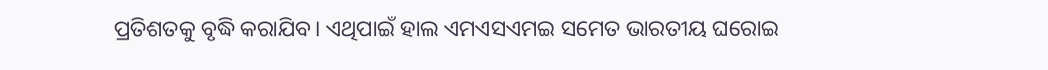ପ୍ରତିଶତକୁ ବୃଦ୍ଧି କରାଯିବ। ଏଥିପାଇଁ ହାଲ ଏମଏସଏମଇ ସମେତ ଭାରତୀୟ ଘରୋଇ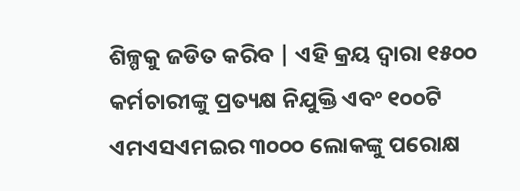ଶିଳ୍ପକୁ ଜଡିତ କରିବ | ଏହି କ୍ରୟ ଦ୍ୱାରା ୧୫୦୦ କର୍ମଚାରୀଙ୍କୁ ପ୍ରତ୍ୟକ୍ଷ ନିଯୁକ୍ତି ଏବଂ ୧୦୦ଟି ଏମଏସଏମଇର ୩୦୦୦ ଲୋକଙ୍କୁ ପରୋକ୍ଷ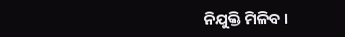ନିଯୁକ୍ତି ମିଳିବ ।